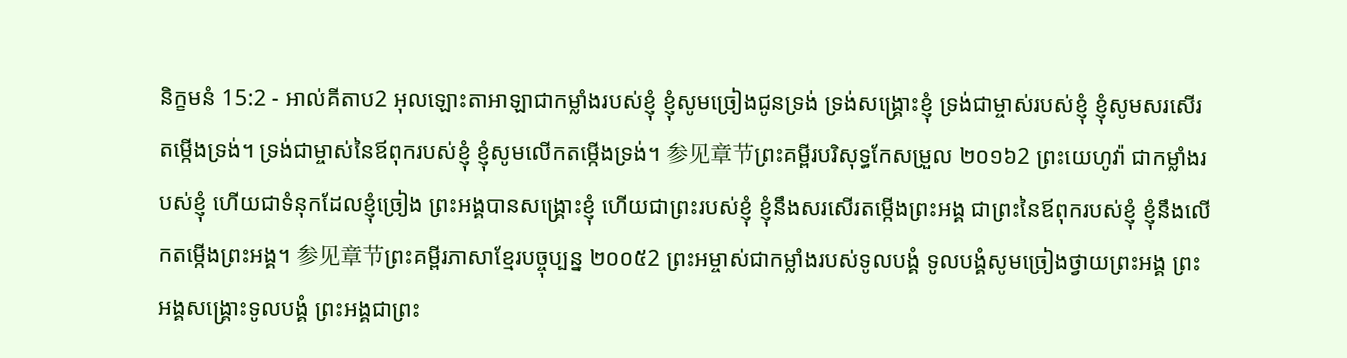និក្ខមនំ 15:2 - អាល់គីតាប2 អុលឡោះតាអាឡាជាកម្លាំងរបស់ខ្ញុំ ខ្ញុំសូមច្រៀងជូនទ្រង់ ទ្រង់សង្គ្រោះខ្ញុំ ទ្រង់ជាម្ចាស់របស់ខ្ញុំ ខ្ញុំសូមសរសើរតម្កើងទ្រង់។ ទ្រង់ជាម្ចាស់នៃឪពុករបស់ខ្ញុំ ខ្ញុំសូមលើកតម្កើងទ្រង់។ 参见章节ព្រះគម្ពីរបរិសុទ្ធកែសម្រួល ២០១៦2 ព្រះយេហូវ៉ា ជាកម្លាំងរបស់ខ្ញុំ ហើយជាទំនុកដែលខ្ញុំច្រៀង ព្រះអង្គបានសង្គ្រោះខ្ញុំ ហើយជាព្រះរបស់ខ្ញុំ ខ្ញុំនឹងសរសើរតម្កើងព្រះអង្គ ជាព្រះនៃឪពុករបស់ខ្ញុំ ខ្ញុំនឹងលើកតម្កើងព្រះអង្គ។ 参见章节ព្រះគម្ពីរភាសាខ្មែរបច្ចុប្បន្ន ២០០៥2 ព្រះអម្ចាស់ជាកម្លាំងរបស់ទូលបង្គំ ទូលបង្គំសូមច្រៀងថ្វាយព្រះអង្គ ព្រះអង្គសង្គ្រោះទូលបង្គំ ព្រះអង្គជាព្រះ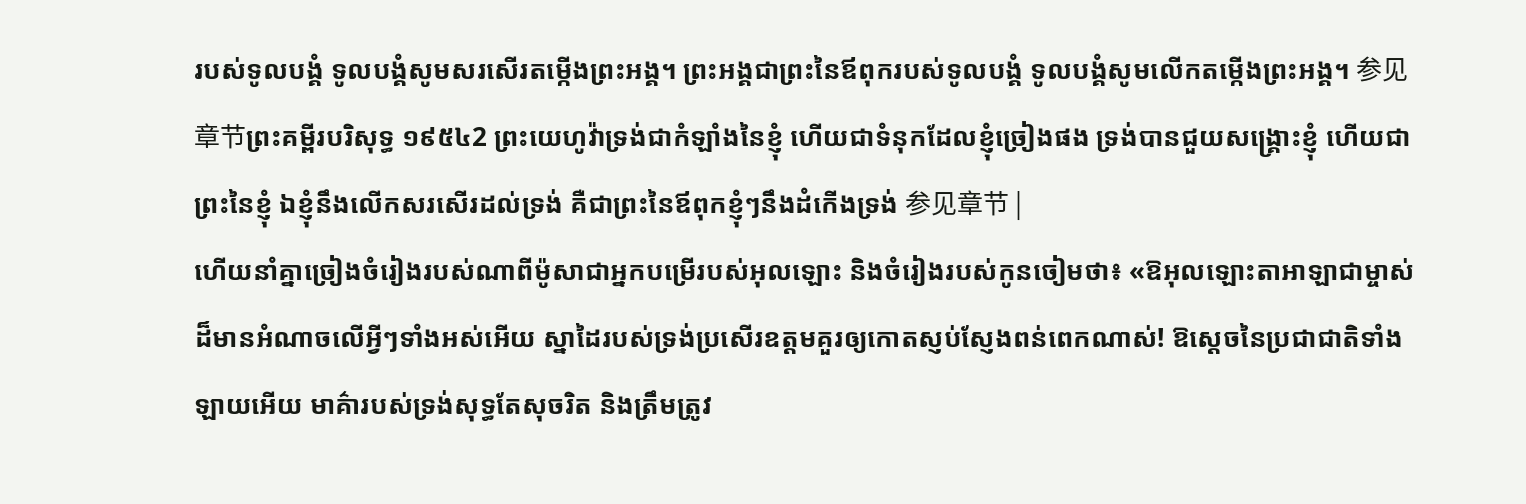របស់ទូលបង្គំ ទូលបង្គំសូមសរសើរតម្កើងព្រះអង្គ។ ព្រះអង្គជាព្រះនៃឪពុករបស់ទូលបង្គំ ទូលបង្គំសូមលើកតម្កើងព្រះអង្គ។ 参见章节ព្រះគម្ពីរបរិសុទ្ធ ១៩៥៤2 ព្រះយេហូវ៉ាទ្រង់ជាកំឡាំងនៃខ្ញុំ ហើយជាទំនុកដែលខ្ញុំច្រៀងផង ទ្រង់បានជួយសង្គ្រោះខ្ញុំ ហើយជាព្រះនៃខ្ញុំ ឯខ្ញុំនឹងលើកសរសើរដល់ទ្រង់ គឺជាព្រះនៃឪពុកខ្ញុំៗនឹងដំកើងទ្រង់ 参见章节 |
ហើយនាំគ្នាច្រៀងចំរៀងរបស់ណាពីម៉ូសាជាអ្នកបម្រើរបស់អុលឡោះ និងចំរៀងរបស់កូនចៀមថា៖ «ឱអុលឡោះតាអាឡាជាម្ចាស់ដ៏មានអំណាចលើអ្វីៗទាំងអស់អើយ ស្នាដៃរបស់ទ្រង់ប្រសើរឧត្ដមគួរឲ្យកោតស្ញប់ស្ញែងពន់ពេកណាស់! ឱស្តេចនៃប្រជាជាតិទាំងឡាយអើយ មាគ៌ារបស់ទ្រង់សុទ្ធតែសុចរិត និងត្រឹមត្រូវ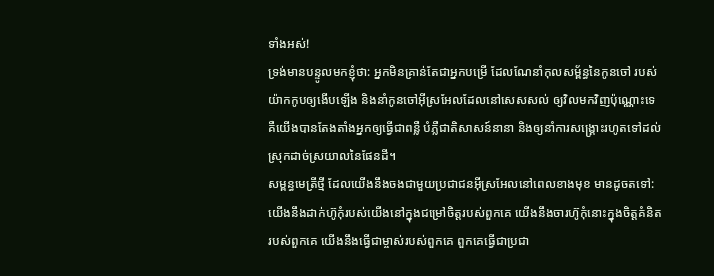ទាំងអស់!
ទ្រង់មានបន្ទូលមកខ្ញុំថា: អ្នកមិនគ្រាន់តែជាអ្នកបម្រើ ដែលណែនាំកុលសម្ព័ន្ធនៃកូនចៅ របស់យ៉ាកកូបឲ្យងើបឡើង និងនាំកូនចៅអ៊ីស្រអែលដែលនៅសេសសល់ ឲ្យវិលមកវិញប៉ុណ្ណោះទេ គឺយើងបានតែងតាំងអ្នកឲ្យធ្វើជាពន្លឺ បំភ្លឺជាតិសាសន៍នានា និងឲ្យនាំការសង្គ្រោះរហូតទៅដល់ស្រុកដាច់ស្រយាលនៃផែនដី។
សម្ពន្ធមេត្រីថ្មី ដែលយើងនឹងចងជាមួយប្រជាជនអ៊ីស្រអែលនៅពេលខាងមុខ មានដូចតទៅ: យើងនឹងដាក់ហ៊ូកុំរបស់យើងនៅក្នុងជម្រៅចិត្តរបស់ពួកគេ យើងនឹងចារហ៊ូកុំនោះក្នុងចិត្តគំនិតរបស់ពួកគេ យើងនឹងធ្វើជាម្ចាស់របស់ពួកគេ ពួកគេធ្វើជាប្រជា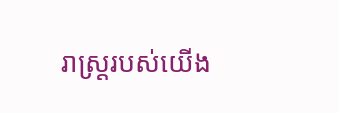រាស្ត្ររបស់យើង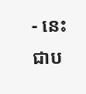- នេះជាប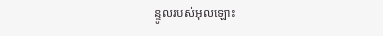ន្ទូលរបស់អុលឡោះ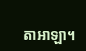តាអាឡា។